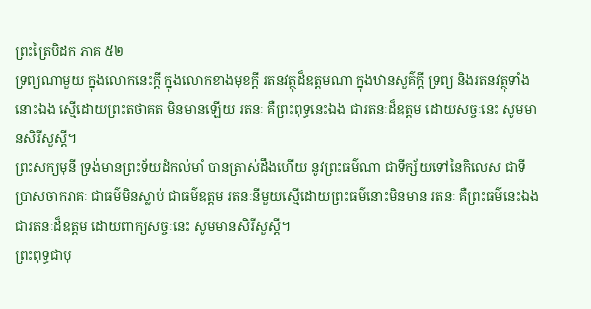ព្រះត្រៃបិដក ភាគ ៥២
ទ្រព្យណាមួយ ក្នុងលោកនេះក្តី ក្នុងលោកខាងមុខក្តី រតនវត្ថុដ៏ឧត្តមណា ក្នុងឋានសួគ៌ក្តី ទ្រព្យ និងរតនវត្ថុទាំងនោះឯង ស្មើដោយព្រះតថាគត មិនមានឡើយ រតនៈ គឺព្រះពុទ្ធនេះឯង ជារតនៈដ៏ឧត្តម ដោយសច្ចៈនេះ សូមមានសិរីសួស្តី។
ព្រះសក្យមុនី ទ្រង់មានព្រះទ័យដំកល់មាំ បានត្រាស់ដឹងហើយ នូវព្រះធម៌ណា ជាទីក្ស័យទៅនៃកិលេស ជាទីប្រាសចាករាគៈ ជាធម៌មិនស្លាប់ ជាធម៌ឧត្តម រតនៈនីមួយស្មើដោយព្រះធម៌នោះមិនមាន រតនៈ គឺព្រះធម៌នេះឯង ជារតនៈដ៏ឧត្តម ដោយពាក្យសច្ចៈនេះ សូមមានសិរីសួស្តី។
ព្រះពុទ្ធជាបុ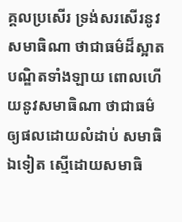គ្គលប្រសើរ ទ្រង់សរសើរនូវសមាធិណា ថាជាធម៌ដ៏ស្អាត បណ្ឌិតទាំងឡាយ ពោលហើយនូវសមាធិណា ថាជាធម៌ឲ្យផលដោយលំដាប់ សមាធិឯទៀត ស្មើដោយសមាធិ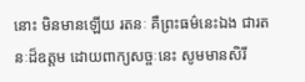នោះ មិនមានឡើយ រតនៈ គឺព្រះធម៌នេះឯង ជារតនៈដ៏ឧត្តម ដោយពាក្យសច្ចៈនេះ សូមមានសិរី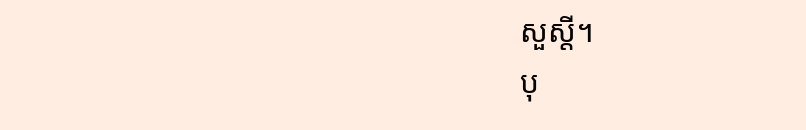សួស្តី។
បុ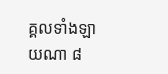គ្គលទាំងឡាយណា ៨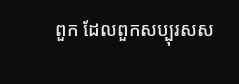ពួក ដែលពួកសប្បុរសស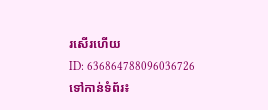រសើរហើយ
ID: 636864788096036726
ទៅកាន់ទំព័រ៖